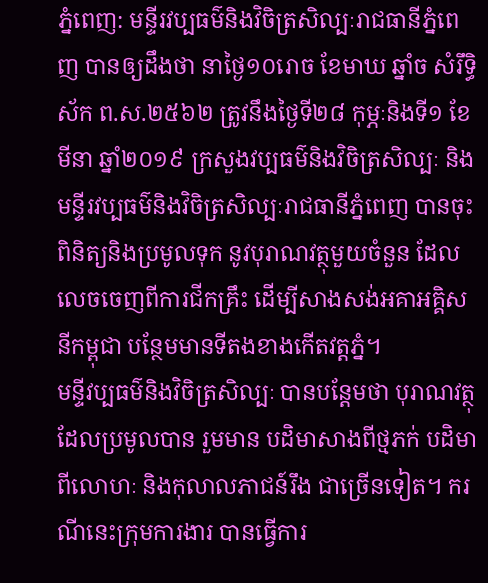ភ្នំពេញ: មន្ទីរវប្បធម៌និងវិចិត្រសិល្បៈរាជធានីភ្នំពេញ បានឲ្យដឹងថា នាថ្ងៃ១០រោច ខែមាឃ ឆ្នាំច សំរឹទ្ធិស័ក ព.ស.២៥៦២ ត្រូវនឹងថ្ងៃទី២៨ កុម្ភៈនិងទី១ ខែមីនា ឆ្នាំ២០១៩ ក្រសួងវប្បធម៌និងវិចិត្រសិល្បៈ និងមន្ទីរវប្បធម៌និងវិចិត្រសិល្បៈរាជធានីភ្នំពេញ បានចុះពិនិត្យនិងប្រមូលទុក នូវបុរាណវត្ថុមួយចំនួន ដែលលេចចេញពីការជីកគ្រឹះ ដើម្បីសាងសង់អគាអគ្គិសនីកម្ពុជា បន្ថែមមានទីតងខាងកើតវត្តភ្នំ។
មន្ទីវប្បធម៌និងវិចិត្រសិល្បៈ បានបន្ដែមថា បុរាណវត្ថុដែលប្រមូលបាន រួមមាន បដិមាសាងពីថ្មភក់ បដិមាពីលោហៈ និងកុលាលភាជន៍រឹង ជាច្រើនទៀត។ ករណីនេះក្រុមការងារ បានធ្វើការ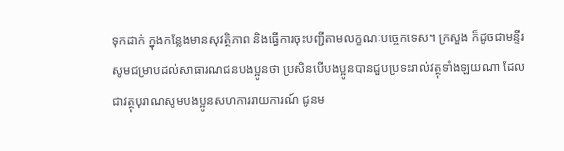ទុកដាក់ ក្នុងកន្លែងមានសុវត្ថិភាព និងធ្វើការចុះបញ្ជីតាមលក្ខណៈបច្ចេកទេស។ ក្រសួង ក៏ដូចជាមន្ទីរសូមជម្រាបដល់សាធារណជនបងប្អូនថា ប្រសិនបើបងប្អូនបានជួបប្រទះរាល់វត្ថុទាំងឡយណា ដែលជាវត្ថុបុរាណសូមបងប្អូនសហការរាយការណ៍ ជូនម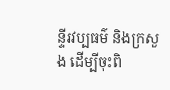ន្ទីរវប្បធម៌ និងក្រសួង ដើម្បីចុះពិ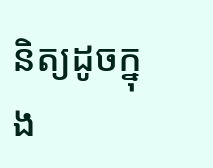និត្យដូចក្នុង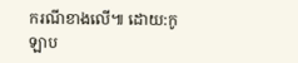ករណីខាងលើ៕ ដោយ:កូឡាប